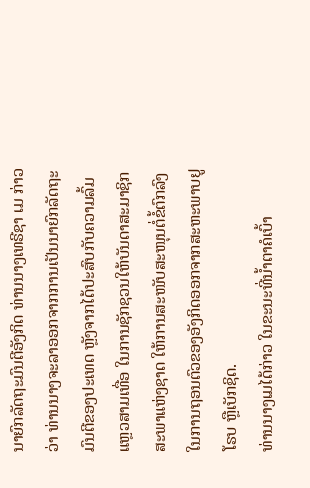ນາຍົກລັດຖະມົນຕີອັງກິດ ທ່ານນາງເທຣີຊາ ເມ ກ່າວວ່າ ທ່ານນາງຈະລາອອກຈາກການເປັນນາຍົກລັດຖະມົນຕີຂອງປະເທດ ຫຼັງຈາກໄດ້ປະສົບກັບຄວາມລົ້ມແຫຼວສາມເທື່ອ ໃນການຊັກຊວນໃຫ້ບັນດາສະມາຊິກສະພາແຫ່ງຊາດ ໃຫ້ການສະໜັບສະໜຸນຕໍ່ຂໍ້ຕົກລົງໃນການຖອນຕົວຂອງອັງກິດອອກຈາກສະຫະພາບຢູໂຣບ ຫຼືເບັກຊິດ.
ທ່ານນາງເມໄດ້ກ່າວ ໃນຂະນະທີ່ນ້ຳຕາຄໍເບົ້າ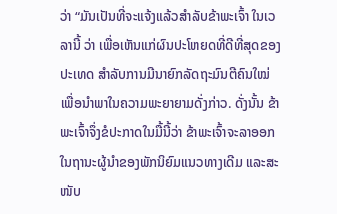ວ່າ “ມັນເປັນທີ່ຈະແຈ້ງແລ້ວສຳລັບຂ້າພະເຈົ້າ ໃນເວລານີ້ ວ່າ ເພື່ອເຫັນແກ່ຜົນປະໂຫຍດທີ່ດີທີ່ສຸດຂອງປະເທດ ສຳລັບການມີນາຍົກລັດຖະມົນຕີຄົນໃໝ່ ເພື່ອນຳພາໃນຄວາມພະຍາຍາມດັ່ງກ່າວ. ດັ່ງນັ້ນ ຂ້າພະເຈົ້າຈຶ່ງຂໍປະກາດໃນມື້ນີ້ວ່າ ຂ້າພະເຈົ້າຈະລາອອກໃນຖານະຜູ້ນຳຂອງພັກນິຍົມແນວທາງເດີມ ແລະສະໜັບ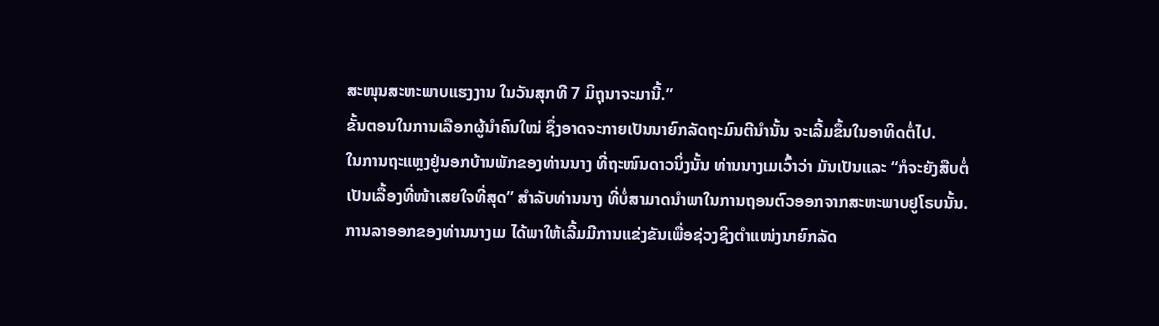ສະໜຸນສະຫະພາບແຮງງານ ໃນວັນສຸກທີ 7 ມິຖຸນາຈະມານີ້.”
ຂັ້ນຕອນໃນການເລືອກຜູ້ນຳຄົນໃໝ່ ຊຶ່ງອາດຈະກາຍເປັນນາຍົກລັດຖະມົນຕີນຳນັ້ນ ຈະເລີ້ມຂຶ້ນໃນອາທິດຕໍ່ໄປ.
ໃນການຖະແຫຼງຢູ່ນອກບ້ານພັກຂອງທ່ານນາງ ທີ່ຖະໜົນດາວນິ່ງນັ້ນ ທ່ານນາງເມເວົ້າວ່າ ມັນເປັນແລະ “ກໍຈະຍັງສືບຕໍ່ເປັນເລື້ອງທີ່ໜ້າເສຍໃຈທີ່ສຸດ” ສຳລັບທ່ານນາງ ທີ່ບໍ່ສາມາດນຳພາໃນການຖອນຕົວອອກຈາກສະຫະພາບຢູໂຣບນັ້ນ.
ການລາອອກຂອງທ່ານນາງເມ ໄດ້ພາໃຫ້ເລີ້ມມີການແຂ່ງຂັນເພື່ອຊ່ວງຊິງຕຳແໜ່ງນາຍົກລັດ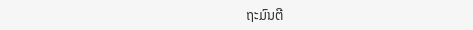ຖະມົນຕີ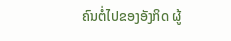ຄົນຕໍ່ໄປຂອງອັງກິດ ຜູ້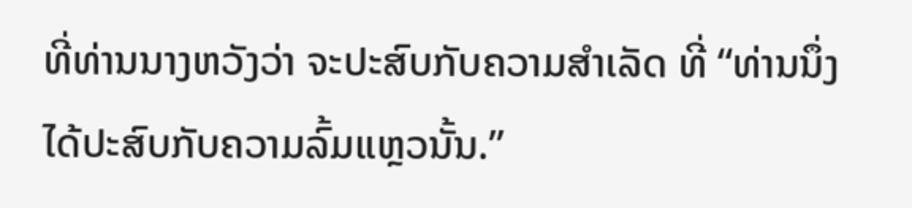ທີ່ທ່ານນາງຫວັງວ່າ ຈະປະສົບກັບຄວາມສຳເລັດ ທີ່ “ທ່ານນຶ່ງໄດ້ປະສົບກັບຄວາມລົ້ມແຫຼວນັ້ນ.”